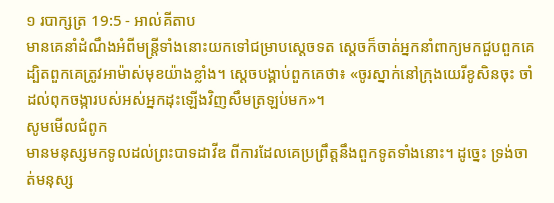១ របាក្សត្រ 19:5 - អាល់គីតាប
មានគេនាំដំណឹងអំពីមន្ត្រីទាំងនោះយកទៅជម្រាបស្តេចទត ស្តេចក៏ចាត់អ្នកនាំពាក្យមកជួបពួកគេ ដ្បិតពួកគេត្រូវអាម៉ាស់មុខយ៉ាងខ្លាំង។ ស្តេចបង្គាប់ពួកគេថា៖ «ចូរស្នាក់នៅក្រុងយេរីខូសិនចុះ ចាំដល់ពុកចង្ការបស់អស់អ្នកដុះឡើងវិញសឹមត្រឡប់មក»។
សូមមើលជំពូក
មានមនុស្សមកទូលដល់ព្រះបាទដាវីឌ ពីការដែលគេប្រព្រឹត្តនឹងពួកទូតទាំងនោះ។ ដូច្នេះ ទ្រង់ចាត់មនុស្ស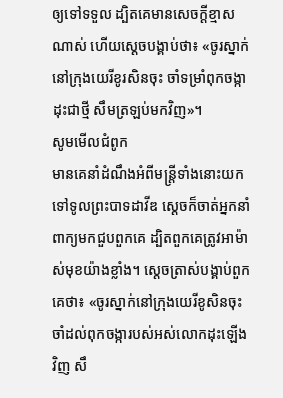ឲ្យទៅទទួល ដ្បិតគេមានសេចក្ដីខ្មាសណាស់ ហើយស្ដេចបង្គាប់ថា៖ «ចូរស្នាក់នៅក្រុងយេរីខូរសិនចុះ ចាំទម្រាំពុកចង្កាដុះជាថ្មី សឹមត្រឡប់មកវិញ»។
សូមមើលជំពូក
មានគេនាំដំណឹងអំពីមន្ត្រីទាំងនោះយកទៅទូលព្រះបាទដាវីឌ ស្ដេចក៏ចាត់អ្នកនាំពាក្យមកជួបពួកគេ ដ្បិតពួកគេត្រូវអាម៉ាស់មុខយ៉ាងខ្លាំង។ ស្ដេចត្រាស់បង្គាប់ពួកគេថា៖ «ចូរស្នាក់នៅក្រុងយេរីខូសិនចុះ ចាំដល់ពុកចង្ការបស់អស់លោកដុះឡើងវិញ សឹ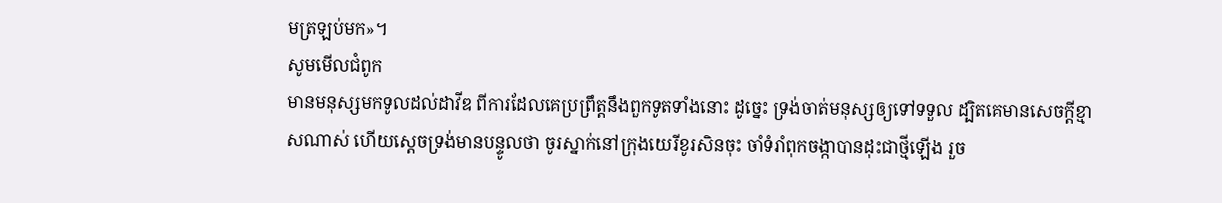មត្រឡប់មក»។
សូមមើលជំពូក
មានមនុស្សមកទូលដល់ដាវីឌ ពីការដែលគេប្រព្រឹត្តនឹងពួកទូតទាំងនោះ ដូច្នេះ ទ្រង់ចាត់មនុស្សឲ្យទៅទទួល ដ្បិតគេមានសេចក្ដីខ្មាសណាស់ ហើយស្តេចទ្រង់មានបន្ទូលថា ចូរស្នាក់នៅក្រុងយេរីខូរសិនចុះ ចាំទំរាំពុកចង្កាបានដុះជាថ្មីឡើង រួច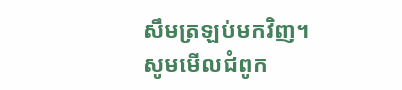សឹមត្រឡប់មកវិញ។
សូមមើលជំពូក